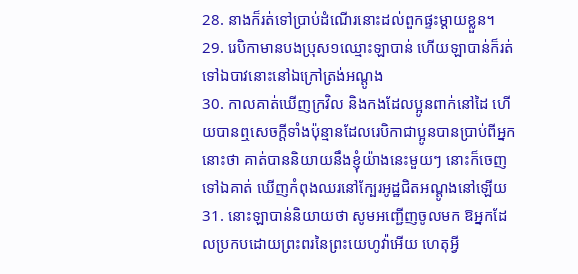28. នាងក៏រត់ទៅប្រាប់ដំណើរនោះដល់ពួកផ្ទះម្តាយខ្លួន។
29. រេបិកាមានបងប្រុស១ឈ្មោះឡាបាន់ ហើយឡាបាន់ក៏រត់ទៅឯបាវនោះនៅឯក្រៅត្រង់អណ្តូង
30. កាលគាត់ឃើញក្រវិល និងកងដែលប្អូនពាក់នៅដៃ ហើយបានឮសេចក្ដីទាំងប៉ុន្មានដែលរេបិកាជាប្អូនបានប្រាប់ពីអ្នកនោះថា គាត់បាននិយាយនឹងខ្ញុំយ៉ាងនេះមួយៗ នោះក៏ចេញទៅឯគាត់ ឃើញកំពុងឈរនៅក្បែរអូដ្ឋជិតអណ្តូងនៅឡើយ
31. នោះឡាបាន់និយាយថា សូមអញ្ជើញចូលមក ឱអ្នកដែលប្រកបដោយព្រះពរនៃព្រះយេហូវ៉ាអើយ ហេតុអ្វី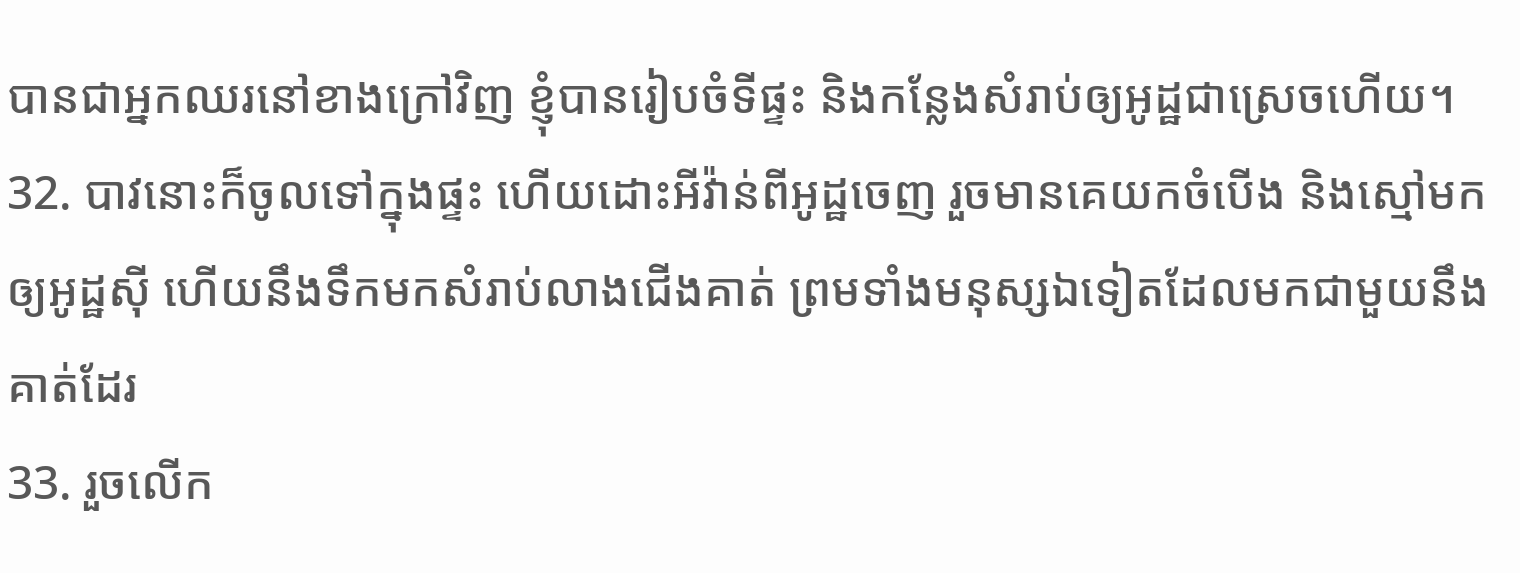បានជាអ្នកឈរនៅខាងក្រៅវិញ ខ្ញុំបានរៀបចំទីផ្ទះ និងកន្លែងសំរាប់ឲ្យអូដ្ឋជាស្រេចហើយ។
32. បាវនោះក៏ចូលទៅក្នុងផ្ទះ ហើយដោះអីវ៉ាន់ពីអូដ្ឋចេញ រួចមានគេយកចំបើង និងស្មៅមកឲ្យអូដ្ឋស៊ី ហើយនឹងទឹកមកសំរាប់លាងជើងគាត់ ព្រមទាំងមនុស្សឯទៀតដែលមកជាមួយនឹងគាត់ដែរ
33. រួចលើក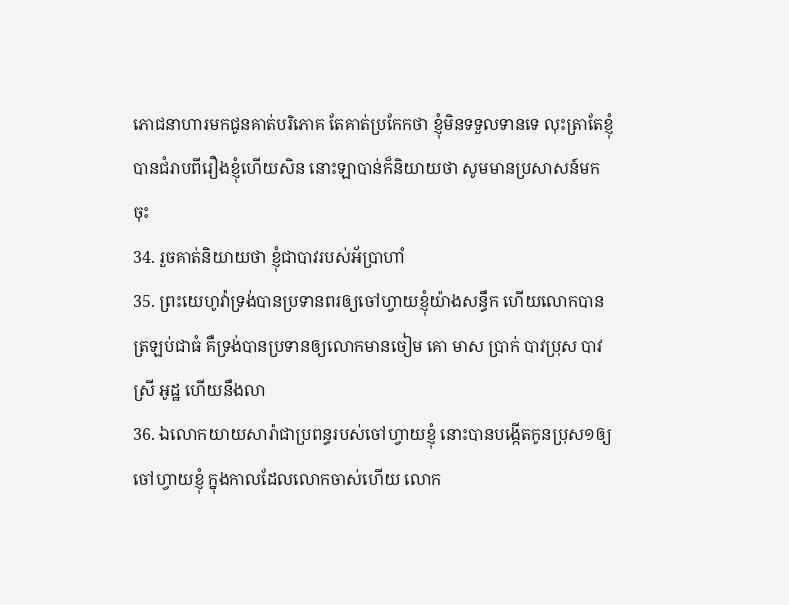ភោជនាហារមកជូនគាត់បរិភោគ តែគាត់ប្រកែកថា ខ្ញុំមិនទទួលទានទេ លុះត្រាតែខ្ញុំបានជំរាបពីរឿងខ្ញុំហើយសិន នោះឡាបាន់ក៏និយាយថា សូមមានប្រសាសន៍មកចុះ
34. រួចគាត់និយាយថា ខ្ញុំជាបាវរបស់អ័ប្រាហាំ
35. ព្រះយេហូវ៉ាទ្រង់បានប្រទានពរឲ្យចៅហ្វាយខ្ញុំយ៉ាងសន្ធឹក ហើយលោកបានត្រឡប់ជាធំ គឺទ្រង់បានប្រទានឲ្យលោកមានចៀម គោ មាស ប្រាក់ បាវប្រុស បាវស្រី អូដ្ឋ ហើយនឹងលា
36. ឯលោកយាយសារ៉ាជាប្រពន្ធរបស់ចៅហ្វាយខ្ញុំ នោះបានបង្កើតកូនប្រុស១ឲ្យចៅហ្វាយខ្ញុំ ក្នុងកាលដែលលោកចាស់ហើយ លោក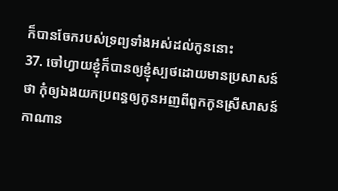ក៏បានចែករបស់ទ្រព្យទាំងអស់ដល់កូននោះ
37. ចៅហ្វាយខ្ញុំក៏បានឲ្យខ្ញុំស្បថដោយមានប្រសាសន៍ថា កុំឲ្យឯងយកប្រពន្ធឲ្យកូនអញពីពួកកូនស្រីសាសន៍កាណាន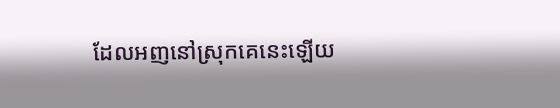ដែលអញនៅស្រុកគេនេះឡើយ